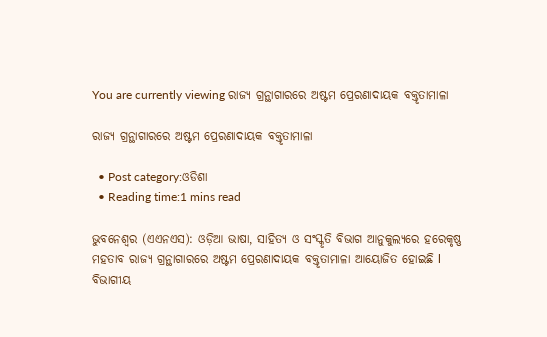You are currently viewing ରାଜ୍ୟ ଗ୍ରନ୍ଥାଗାରରେ ଅଷ୍ଟମ ପ୍ରେରଣାଦାୟକ ବକ୍ତୃତାମାଳା

ରାଜ୍ୟ ଗ୍ରନ୍ଥାଗାରରେ ଅଷ୍ଟମ ପ୍ରେରଣାଦାୟକ ବକ୍ତୃତାମାଳା

  • Post category:ଓଡିଶା
  • Reading time:1 mins read

ଭୁବନେଶ୍ୱର (ଏଏନଏସ): ଓଡ଼ିଆ ଭାଷା, ସାହିତ୍ୟ ଓ ସଂସ୍କୃତି ବିଭାଗ ଆନୁକୁଲ୍ୟରେ ହରେକୃଷ୍ଣ ମହତାବ ରାଜ୍ୟ ଗ୍ରନ୍ଥାଗାରରେ ଅଷ୍ଟମ ପ୍ରେରଣାଦାୟକ ବକ୍ତୃତାମାଳା ଆୟୋଜିତ ହୋଇଛି l ବିଭାଗୀୟ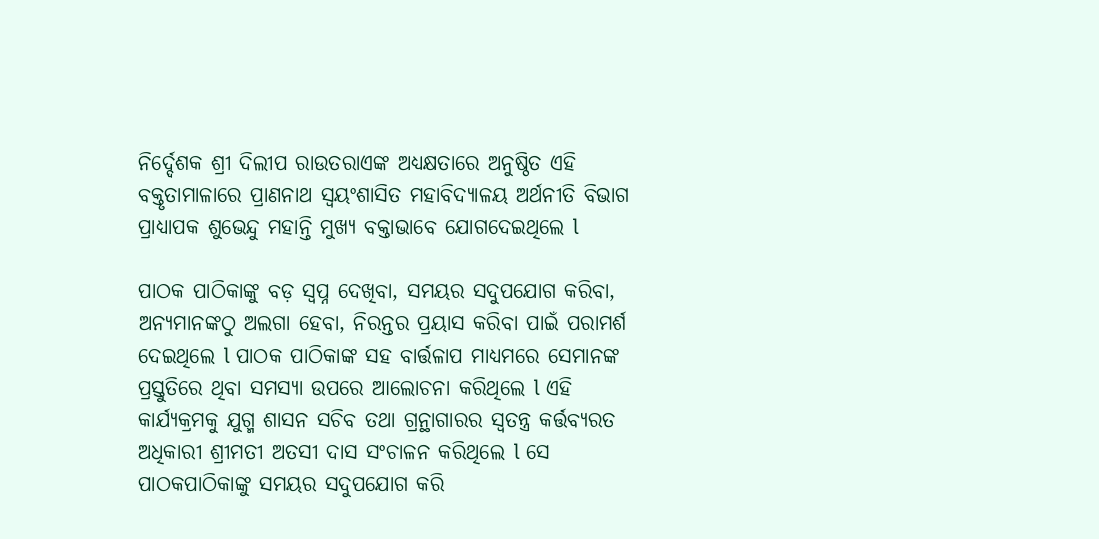ନିର୍ଦ୍ଦେଶକ ଶ୍ରୀ ଦିଲୀପ ରାଉତରାଏଙ୍କ ଅଧ୍ୟକ୍ଷତାରେ ଅନୁଷ୍ଠିତ ଏହି ବକ୍ତୃତାମାଳାରେ ପ୍ରାଣନାଥ ସ୍ବୟଂଶାସିତ ମହାବିଦ୍ୟାଳୟ ଅର୍ଥନୀତି ବିଭାଗ ପ୍ରାଧ୍ୟାପକ ଶୁଭେନ୍ଦୁ ମହାନ୍ତି ମୁଖ୍ୟ ବକ୍ତାଭାବେ ଯୋଗଦେଇଥିଲେ l

ପାଠକ ପାଠିକାଙ୍କୁ ବଡ଼ ସ୍ଵପ୍ନ ଦେଖିବା, ସମୟର ସଦୁପଯୋଗ କରିବା, ଅନ୍ୟମାନଙ୍କଠୁ ଅଲଗା ହେବା, ନିରନ୍ତର ପ୍ରୟାସ କରିବା ପାଇଁ ପରାମର୍ଶ ଦେଇଥିଲେ l ପାଠକ ପାଠିକାଙ୍କ ସହ ବାର୍ତ୍ତଳାପ ମାଧ୍ୟମରେ ସେମାନଙ୍କ ପ୍ରସ୍ତୁତିରେ ଥିବା ସମସ୍ୟା ଉପରେ ଆଲୋଚନା କରିଥିଲେ l ଏହି କାର୍ଯ୍ୟକ୍ରମକୁ ଯୁଗ୍ମ ଶାସନ ସଚିବ ତଥା ଗ୍ରନ୍ଥାଗାରର ସ୍ୱତନ୍ତ୍ର କର୍ତ୍ତବ୍ୟରତ ଅଧିକାରୀ ଶ୍ରୀମତୀ ଅତସୀ ଦାସ ସଂଚାଳନ କରିଥିଲେ l ସେ ପାଠକପାଠିକାଙ୍କୁ ସମୟର ସଦୁପଯୋଗ କରି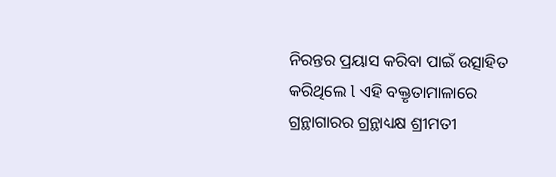ନିରନ୍ତର ପ୍ରୟାସ କରିବା ପାଇଁ ଉତ୍ସାହିତ କରିଥିଲେ l ଏହି ବକ୍ତୃତାମାଳାରେ ଗ୍ରନ୍ଥାଗାରର ଗ୍ରନ୍ଥାଧ୍ୟକ୍ଷ ଶ୍ରୀମତୀ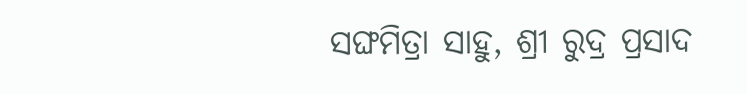ସଙ୍ଘମିତ୍ରା ସାହୁ, ଶ୍ରୀ ରୁଦ୍ର ପ୍ରସାଦ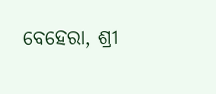ବେହେରା, ଶ୍ରୀ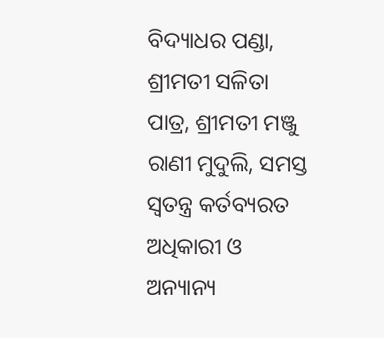ବିଦ୍ୟାଧର ପଣ୍ଡା, ଶ୍ରୀମତୀ ସଳିତା ପାତ୍ର, ଶ୍ରୀମତୀ ମଞ୍ଜୁ ରାଣୀ ମୁଦୁଲି, ସମସ୍ତ ସ୍ଵତନ୍ତ୍ର କର୍ତବ୍ୟରତ ଅଧିକାରୀ ଓ ଅନ୍ୟାନ୍ୟ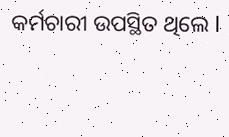କର୍ମଚାରୀ ଉପସ୍ଥିତ ଥିଲେ l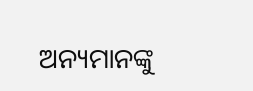ଅନ୍ୟମାନଙ୍କୁ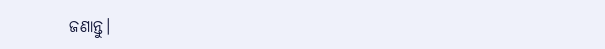ଜଣାନ୍ତୁ।